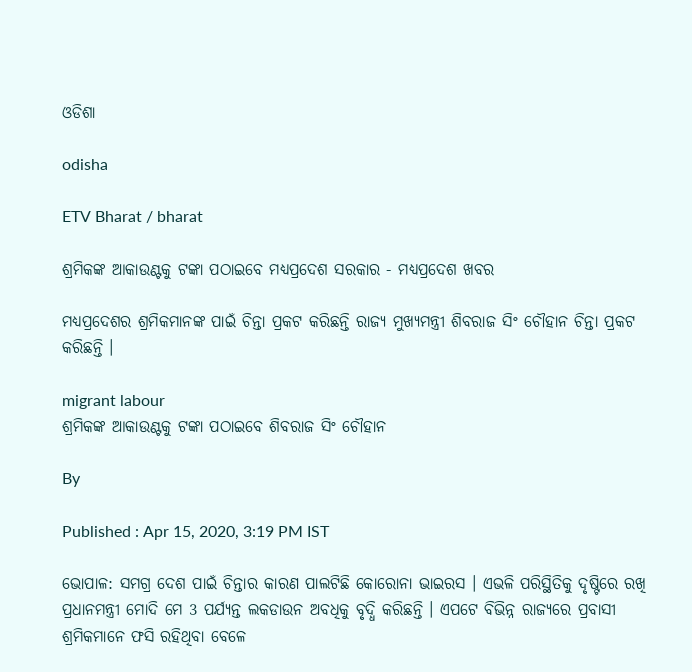ଓଡିଶା

odisha

ETV Bharat / bharat

ଶ୍ରମିକଙ୍କ ଆକାଉଣ୍ଟକୁ ଟଙ୍କା ପଠାଇବେ ମଧ୍ୟପ୍ରଦେଶ ସରକାର - ମଧ୍ୟପ୍ରଦେଶ ଖବର

ମଧ୍ୟପ୍ରଦେଶର ଶ୍ରମିକମାନଙ୍କ ପାଇଁ ଚିନ୍ତା ପ୍ରକଟ କରିଛନ୍ତି ରାଜ୍ୟ ମୁଖ୍ୟମନ୍ତ୍ରୀ ଶିବରାଜ ସିଂ ଚୌହାନ ଚିନ୍ତା ପ୍ରକଟ କରିଛନ୍ତି ।

migrant labour
ଶ୍ରମିକଙ୍କ ଆକାଉଣ୍ଟକୁ ଟଙ୍କା ପଠାଇବେ ଶିବରାଜ ସିଂ ଚୌହାନ

By

Published : Apr 15, 2020, 3:19 PM IST

ଭୋପାଳ: ସମଗ୍ର ଦେଶ ପାଇଁ ଚିନ୍ତାର କାରଣ ପାଲଟିଛି କୋରୋନା ଭାଇରସ । ଏଭଳି ପରିସ୍ଥିତିକୁ ଦୃଷ୍ଟିରେ ରଖି ପ୍ରଧାନମନ୍ତ୍ରୀ ମୋଦି ମେ 3 ପର୍ଯ୍ୟନ୍ତ ଲକଡାଉନ ଅବଧିକୁ ବୃଦ୍ଧି କରିଛନ୍ତି । ଏପଟେ ବିଭିନ୍ନ ରାଜ୍ୟରେ ପ୍ରବାସୀ ଶ୍ରମିକମାନେ ଫସି ରହିଥିବା ବେଳେ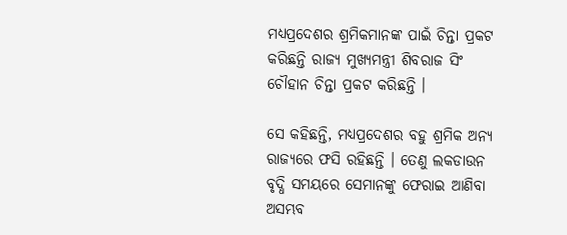ମଧ୍ୟପ୍ରଦେଶର ଶ୍ରମିକମାନଙ୍କ ପାଇଁ ଚିନ୍ତା ପ୍ରକଟ କରିଛନ୍ତି ରାଜ୍ୟ ମୁଖ୍ୟମନ୍ତ୍ରୀ ଶିବରାଜ ସିଂ ଚୌହାନ ଚିନ୍ତା ପ୍ରକଟ କରିଛନ୍ତି ।

ସେ କହିଛନ୍ତି, ମଧ୍ୟପ୍ରଦେଶର ବହୁ ଶ୍ରମିକ ଅନ୍ୟ ରାଜ୍ୟରେ ଫସି ରହିଛନ୍ତି । ତେଣୁ ଲକଡାଉନ ବୃଦ୍ଧି ସମୟରେ ସେମାନଙ୍କୁ ଫେରାଇ ଆଣିବା ଅସମ୍ଭବ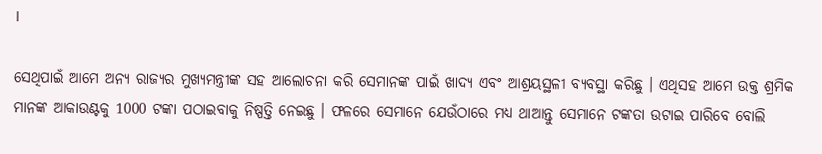।

ସେଥିପାଇଁ ଆମେ ଅନ୍ୟ ରାଜ୍ୟର ମୁଖ୍ୟମନ୍ତ୍ରୀଙ୍କ ସହ ଆଲୋଚନା କରି ସେମାନଙ୍କ ପାଇଁ ଖାଦ୍ୟ ଏବଂ ଆଶ୍ରୟସ୍ଥଳୀ ବ୍ୟବସ୍ଥା କରିଛୁ । ଏଥିସହ ଆମେ ଉକ୍ତ ଶ୍ରମିକ ମାନଙ୍କ ଆକାଉଣ୍ଟକୁ 1000 ଟଙ୍କା ପଠାଇବାକୁ ନିଷ୍ପତ୍ତି ନେଇଛୁ । ଫଳରେ ସେମାନେ ଯେଉଁଠାରେ ମଧ୍ୟ ଥାଆନ୍ତୁ ସେମାନେ ଟଙ୍କତା ଉଟାଇ ପାରିବେ ବୋଲି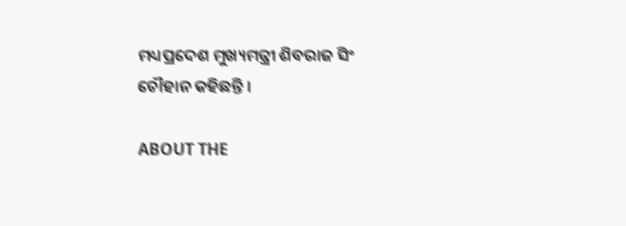ମଧ୍ୟପ୍ରଦେଶ ମୁଖ୍ୟମନ୍ତ୍ରୀ ଶିବରାଜ ସିଂ ଚୌହାନ କହିଛନ୍ତି ।

ABOUT THE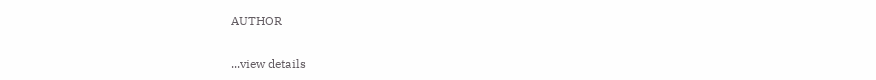AUTHOR

...view details